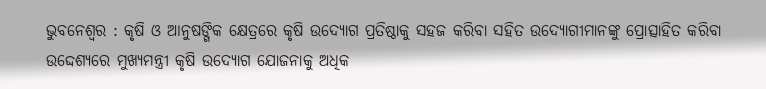ଭୁବନେଶ୍ୱର : କୃଷି ଓ ଆନୁଷଙ୍ଗିକ କ୍ଷେତ୍ରରେ କୃଷି ଉଦ୍ୟୋଗ ପ୍ରତିଷ୍ଠାକୁ ସହଜ କରିବା ସହିତ ଉଦ୍ୟୋଗୀମାନଙ୍କୁ ପ୍ରୋତ୍ସାହିତ କରିବା ଉଦ୍ଦେଶ୍ୟରେ ମୁଖ୍ୟମନ୍ତ୍ରୀ କୃଷି ଉଦ୍ୟୋଗ ଯୋଜନାକୁ ଅଧିକ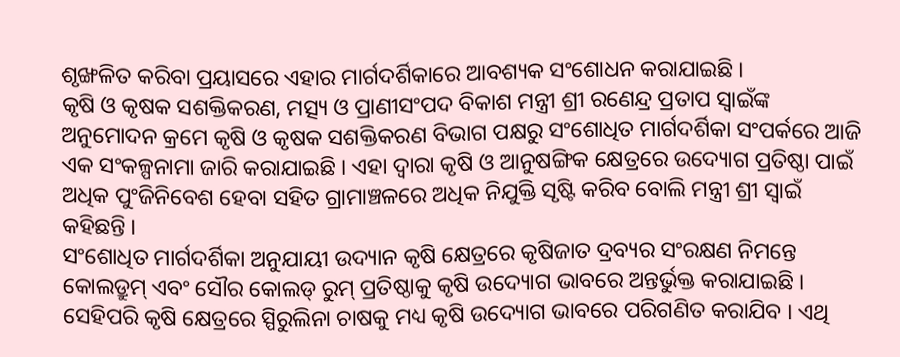ଶୃଙ୍ଖଳିତ କରିବା ପ୍ରୟାସରେ ଏହାର ମାର୍ଗଦର୍ଶିକାରେ ଆବଶ୍ୟକ ସଂଶୋଧନ କରାଯାଇଛି ।
କୃଷି ଓ କୃଷକ ସଶକ୍ତିକରଣ, ମତ୍ସ୍ୟ ଓ ପ୍ରାଣୀସଂପଦ ବିକାଶ ମନ୍ତ୍ରୀ ଶ୍ରୀ ରଣେନ୍ଦ୍ର ପ୍ରତାପ ସ୍ୱାଇଁଙ୍କ ଅନୁମୋଦନ କ୍ରମେ କୃଷି ଓ କୃଷକ ସଶକ୍ତିକରଣ ବିଭାଗ ପକ୍ଷରୁ ସଂଶୋଧିତ ମାର୍ଗଦର୍ଶିକା ସଂପର୍କରେ ଆଜି ଏକ ସଂକଳ୍ପନାମା ଜାରି କରାଯାଇଛି । ଏହା ଦ୍ୱାରା କୃଷି ଓ ଆନୁଷଙ୍ଗିକ କ୍ଷେତ୍ରରେ ଉଦ୍ୟୋଗ ପ୍ରତିଷ୍ଠା ପାଇଁ ଅଧିକ ପୁଂଜିନିବେଶ ହେବା ସହିତ ଗ୍ରାମାଞ୍ଚଳରେ ଅଧିକ ନିଯୁକ୍ତି ସୃଷ୍ଟି କରିବ ବୋଲି ମନ୍ତ୍ରୀ ଶ୍ରୀ ସ୍ୱାଇଁ କହିଛନ୍ତି ।
ସଂଶୋଧିତ ମାର୍ଗଦର୍ଶିକା ଅନୁଯାୟୀ ଉଦ୍ୟାନ କୃଷି କ୍ଷେତ୍ରରେ କୃଷିଜାତ ଦ୍ରବ୍ୟର ସଂରକ୍ଷଣ ନିମନ୍ତେ କୋଲଡ୍ରୁମ୍ ଏବଂ ସୌର କୋଲଡ୍ ରୁମ୍ ପ୍ରତିଷ୍ଠାକୁ କୃଷି ଉଦ୍ୟୋଗ ଭାବରେ ଅନ୍ତର୍ଭୁକ୍ତ କରାଯାଇଛି । ସେହିପରି କୃଷି କ୍ଷେତ୍ରରେ ସ୍ପିରୁଲିନା ଚାଷକୁ ମଧ୍ୟ କୃଷି ଉଦ୍ୟୋଗ ଭାବରେ ପରିଗଣିତ କରାଯିବ । ଏଥି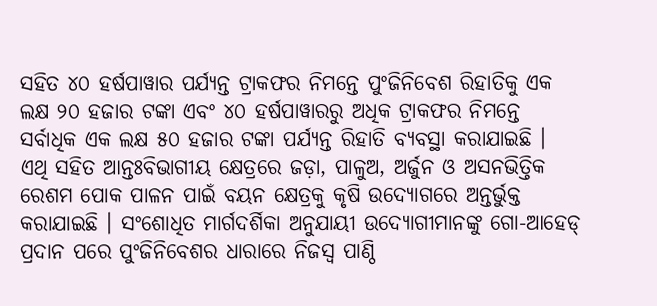ସହିତ ୪୦ ହର୍ଷପାୱାର ପର୍ଯ୍ୟନ୍ତ ଟ୍ରାକଫର ନିମନ୍ତେ ପୁଂଜିନିବେଶ ରିହାତିକୁ ଏକ ଲକ୍ଷ ୨୦ ହଜାର ଟଙ୍କା ଏବଂ ୪୦ ହର୍ଷପାୱାରରୁ ଅଧିକ ଟ୍ରାକଫର ନିମନ୍ତେ ସର୍ବାଧିକ ଏକ ଲକ୍ଷ ୫୦ ହଜାର ଟଙ୍କା ପର୍ଯ୍ୟନ୍ତ ରିହାତି ବ୍ୟବସ୍ଥା କରାଯାଇଛି ।
ଏଥି ସହିତ ଆନ୍ତଃବିଭାଗୀୟ କ୍ଷେତ୍ରରେ ଜଡ଼ା, ପାଳୁଅ, ଅର୍ଜୁନ ଓ ଅସନଭିତ୍ତିକ ରେଶମ ପୋକ ପାଳନ ପାଇଁ ବୟନ କ୍ଷେତ୍ରକୁ କୃଷି ଉଦ୍ୟୋଗରେ ଅନ୍ତର୍ଭୁକ୍ତ କରାଯାଇଛି । ସଂଶୋଧିତ ମାର୍ଗଦର୍ଶିକା ଅନୁଯାୟୀ ଉଦ୍ୟୋଗୀମାନଙ୍କୁ ଗୋ-ଆହେଡ୍ ପ୍ରଦାନ ପରେ ପୁଂଜିନିବେଶର ଧାରାରେ ନିଜସ୍ୱ ପାଣ୍ଠି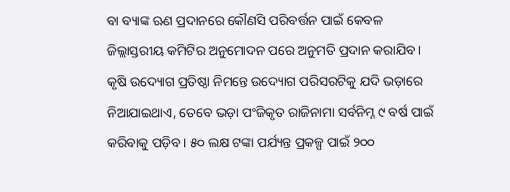ବା ବ୍ୟାଙ୍କ ଋଣ ପ୍ରଦାନରେ କୌଣସି ପରିବର୍ତ୍ତନ ପାଇଁ କେବଳ ଜିଲ୍ଲାସ୍ତରୀୟ କମିଟିର ଅନୁମୋଦନ ପରେ ଅନୁମତି ପ୍ରଦାନ କରାଯିବ ।
କୃଷି ଉଦ୍ୟୋଗ ପ୍ରତିଷ୍ଠା ନିମନ୍ତେ ଉଦ୍ୟୋଗ ପରିସରଟିକୁ ଯଦି ଭଡ଼ାରେ ନିଆଯାଇଥାଏ, ତେବେ ଭଡ଼ା ପଂଜିକୃତ ରାଜିନାମା ସର୍ବନିମ୍ନ ୯ ବର୍ଷ ପାଇଁ କରିବାକୁ ପଡ଼ିବ । ୫୦ ଲକ୍ଷ ଟଙ୍କା ପର୍ଯ୍ୟନ୍ତ ପ୍ରକଳ୍ପ ପାଇଁ ୨୦୦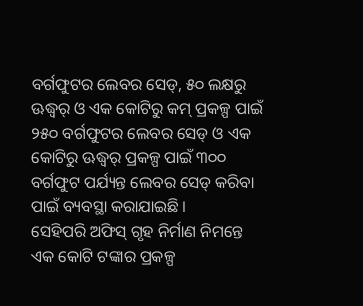ବର୍ଗଫୁଟର ଲେବର ସେଡ୍, ୫୦ ଲକ୍ଷରୁ ଊଦ୍ଧ୍ୱର୍ ଓ ଏକ କୋଟିରୁ କମ୍ ପ୍ରକଳ୍ପ ପାଇଁ ୨୫୦ ବର୍ଗଫୁଟର ଲେବର ସେଡ୍ ଓ ଏକ କୋଟିରୁ ଊଦ୍ଧ୍ୱର୍ ପ୍ରକଳ୍ପ ପାଇଁ ୩୦୦ ବର୍ଗଫୁଟ ପର୍ଯ୍ୟନ୍ତ ଲେବର ସେଡ୍ କରିବା ପାଇଁ ବ୍ୟବସ୍ଥା କରାଯାଇଛି ।
ସେହିପରି ଅଫିସ୍ ଗୃହ ନିର୍ମାଣ ନିମନ୍ତେ ଏକ କୋଟି ଟଙ୍କାର ପ୍ରକଳ୍ପ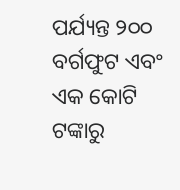ପର୍ଯ୍ୟନ୍ତ ୨୦୦ ବର୍ଗଫୁଟ ଏବଂ ଏକ କୋଟି ଟଙ୍କାରୁ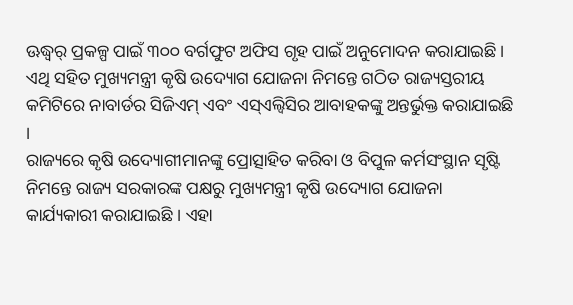ଊଦ୍ଧ୍ୱର୍ ପ୍ରକଳ୍ପ ପାଇଁ ୩୦୦ ବର୍ଗଫୁଟ ଅଫିସ ଗୃହ ପାଇଁ ଅନୁମୋଦନ କରାଯାଇଛି । ଏଥି ସହିତ ମୁଖ୍ୟମନ୍ତ୍ରୀ କୃଷି ଉଦ୍ୟୋଗ ଯୋଜନା ନିମନ୍ତେ ଗଠିତ ରାଜ୍ୟସ୍ତରୀୟ କମିଟିରେ ନାବାର୍ଡର ସିଜିଏମ୍ ଏବଂ ଏସ୍ଏଲ୍ବିସିର ଆବାହକଙ୍କୁ ଅନ୍ତର୍ଭୁକ୍ତ କରାଯାଇଛି ।
ରାଜ୍ୟରେ କୃଷି ଉଦ୍ୟୋଗୀମାନଙ୍କୁ ପ୍ରୋତ୍ସାହିତ କରିବା ଓ ବିପୁଳ କର୍ମସଂସ୍ଥାନ ସୃଷ୍ଟି ନିମନ୍ତେ ରାଜ୍ୟ ସରକାରଙ୍କ ପକ୍ଷରୁ ମୁଖ୍ୟମନ୍ତ୍ରୀ କୃଷି ଉଦ୍ୟୋଗ ଯୋଜନା କାର୍ଯ୍ୟକାରୀ କରାଯାଇଛି । ଏହା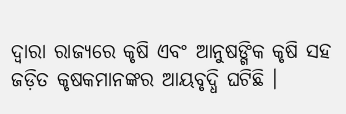ଦ୍ୱାରା ରାଜ୍ୟରେ କୃଷି ଏବଂ ଆନୁଷଙ୍ଗିକ କୃଷି ସହ ଜଡ଼ିତ କୃଷକମାନଙ୍କର ଆୟବୃଦ୍ଧି ଘଟିଛି ।